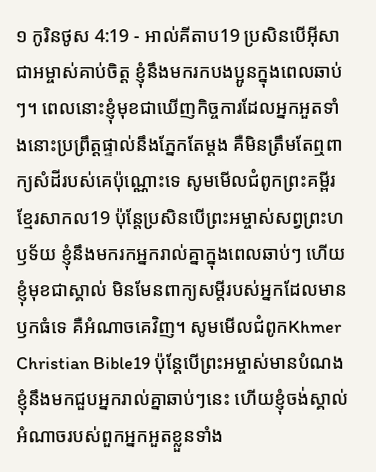១ កូរិនថូស 4:19 - អាល់គីតាប19 ប្រសិនបើអ៊ីសាជាអម្ចាស់គាប់ចិត្ត ខ្ញុំនឹងមករកបងប្អូនក្នុងពេលឆាប់ៗ។ ពេលនោះខ្ញុំមុខជាឃើញកិច្ចការដែលអ្នកអួតទាំងនោះប្រព្រឹត្ដផ្ទាល់នឹងភ្នែកតែម្ដង គឺមិនត្រឹមតែឮពាក្យសំដីរបស់គេប៉ុណ្ណោះទេ សូមមើលជំពូកព្រះគម្ពីរខ្មែរសាកល19 ប៉ុន្តែប្រសិនបើព្រះអម្ចាស់សព្វព្រះហឫទ័យ ខ្ញុំនឹងមករកអ្នករាល់គ្នាក្នុងពេលឆាប់ៗ ហើយខ្ញុំមុខជាស្គាល់ មិនមែនពាក្យសម្ដីរបស់អ្នកដែលមានឫកធំទេ គឺអំណាចគេវិញ។ សូមមើលជំពូកKhmer Christian Bible19 ប៉ុន្ដែបើព្រះអម្ចាស់មានបំណង ខ្ញុំនឹងមកជួបអ្នករាល់គ្នាឆាប់ៗនេះ ហើយខ្ញុំចង់ស្គាល់អំណាចរបស់ពួកអ្នកអួតខ្លួនទាំង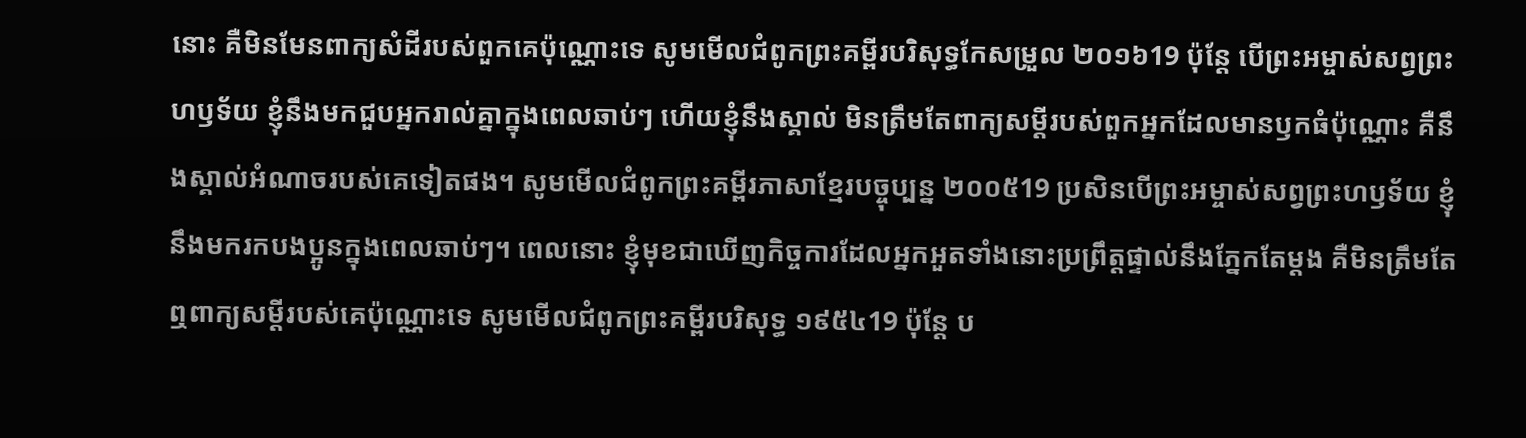នោះ គឺមិនមែនពាក្យសំដីរបស់ពួកគេប៉ុណ្ណោះទេ សូមមើលជំពូកព្រះគម្ពីរបរិសុទ្ធកែសម្រួល ២០១៦19 ប៉ុន្តែ បើព្រះអម្ចាស់សព្វព្រះហឫទ័យ ខ្ញុំនឹងមកជួបអ្នករាល់គ្នាក្នុងពេលឆាប់ៗ ហើយខ្ញុំនឹងស្គាល់ មិនត្រឹមតែពាក្យសម្ដីរបស់ពួកអ្នកដែលមានឫកធំប៉ុណ្ណោះ គឺនឹងស្គាល់អំណាចរបស់គេទៀតផង។ សូមមើលជំពូកព្រះគម្ពីរភាសាខ្មែរបច្ចុប្បន្ន ២០០៥19 ប្រសិនបើព្រះអម្ចាស់សព្វព្រះហឫទ័យ ខ្ញុំនឹងមករកបងប្អូនក្នុងពេលឆាប់ៗ។ ពេលនោះ ខ្ញុំមុខជាឃើញកិច្ចការដែលអ្នកអួតទាំងនោះប្រព្រឹត្តផ្ទាល់នឹងភ្នែកតែម្ដង គឺមិនត្រឹមតែឮពាក្យសម្ដីរបស់គេប៉ុណ្ណោះទេ សូមមើលជំពូកព្រះគម្ពីរបរិសុទ្ធ ១៩៥៤19 ប៉ុន្តែ ប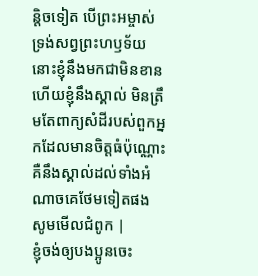ន្តិចទៀត បើព្រះអម្ចាស់ទ្រង់សព្វព្រះហឫទ័យ នោះខ្ញុំនឹងមកជាមិនខាន ហើយខ្ញុំនឹងស្គាល់ មិនត្រឹមតែពាក្យសំដីរបស់ពួកអ្នកដែលមានចិត្តធំប៉ុណ្ណោះ គឺនឹងស្គាល់ដល់ទាំងអំណាចគេថែមទៀតផង សូមមើលជំពូក |
ខ្ញុំចង់ឲ្យបងប្អូនចេះ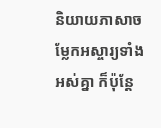និយាយភាសាចម្លែកអស្ចារ្យទាំងអស់គ្នា ក៏ប៉ុន្ដែ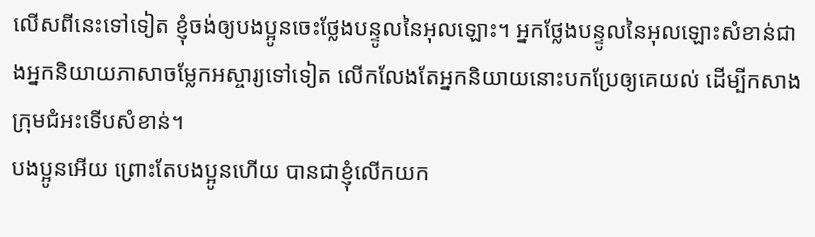លើសពីនេះទៅទៀត ខ្ញុំចង់ឲ្យបងប្អូនចេះថ្លែងបន្ទូលនៃអុលឡោះ។ អ្នកថ្លែងបន្ទូលនៃអុលឡោះសំខាន់ជាងអ្នកនិយាយភាសាចម្លែកអស្ចារ្យទៅទៀត លើកលែងតែអ្នកនិយាយនោះបកប្រែឲ្យគេយល់ ដើម្បីកសាងក្រុមជំអះទើបសំខាន់។
បងប្អូនអើយ ព្រោះតែបងប្អូនហើយ បានជាខ្ញុំលើកយក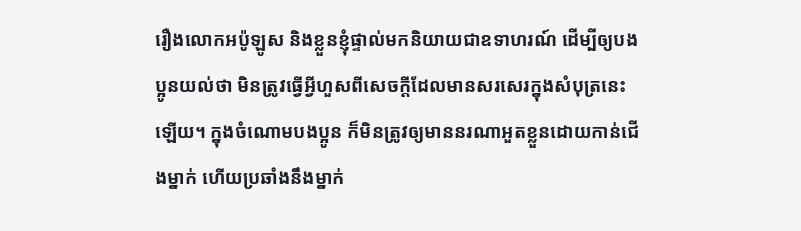រឿងលោកអប៉ូឡូស និងខ្លួនខ្ញុំផ្ទាល់មកនិយាយជាឧទាហរណ៍ ដើម្បីឲ្យបងប្អូនយល់ថា មិនត្រូវធ្វើអ្វីហួសពីសេចក្ដីដែលមានសរសេរក្នុងសំបុត្រនេះឡើយ។ ក្នុងចំណោមបងប្អូន ក៏មិនត្រូវឲ្យមាននរណាអួតខ្លួនដោយកាន់ជើងម្នាក់ ហើយប្រឆាំងនឹងម្នាក់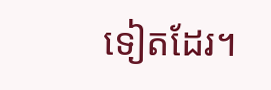ទៀតដែរ។